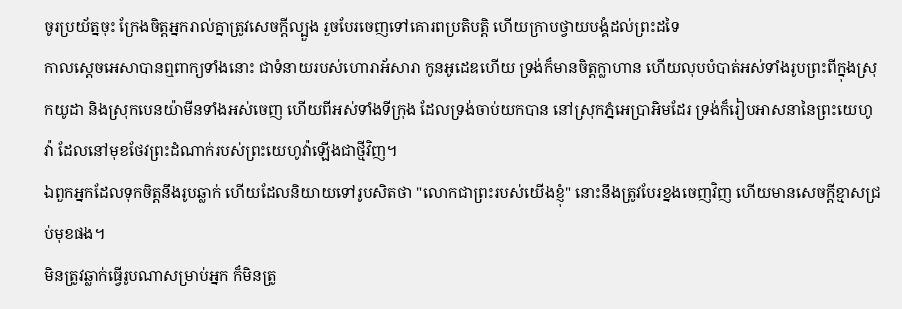ចូរប្រយ័ត្នចុះ ក្រែងចិត្តអ្នករាល់គ្នាត្រូវសេចក្ដីល្បួង រួចបែរចេញទៅគោរពប្រតិបត្តិ ហើយក្រាបថ្វាយបង្គំដល់ព្រះដទៃ
កាលស្ដេចអេសាបានឮពាក្យទាំងនោះ ជាទំនាយរបស់ហោរាអ័សារា កូនអូដេឌហើយ ទ្រង់ក៏មានចិត្តក្លាហាន ហើយលុបបំបាត់អស់ទាំងរូបព្រះពីក្នុងស្រុកយូដា និងស្រុកបេនយ៉ាមីនទាំងអស់ចេញ ហើយពីអស់ទាំងទីក្រុង ដែលទ្រង់ចាប់យកបាន នៅស្រុកភ្នំអេប្រាអិមដែរ ទ្រង់ក៏រៀបអាសនានៃព្រះយេហូវ៉ា ដែលនៅមុខថែវព្រះដំណាក់របស់ព្រះយេហូវ៉ាឡើងជាថ្មីវិញ។
ឯពួកអ្នកដែលទុកចិត្តនឹងរូបឆ្លាក់ ហើយដែលនិយាយទៅរូបសិតថា "លោកជាព្រះរបស់យើងខ្ញុំ" នោះនឹងត្រូវបែរខ្នងចេញវិញ ហើយមានសេចក្ដីខ្មាសជ្រប់មុខផង។
មិនត្រូវឆ្លាក់ធ្វើរូបណាសម្រាប់អ្នក ក៏មិនត្រូ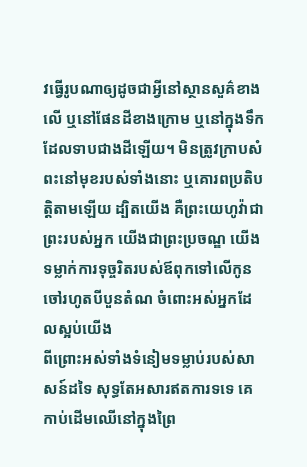វធ្វើរូបណាឲ្យដូចជាអ្វីនៅស្ថានសួគ៌ខាងលើ ឬនៅផែនដីខាងក្រោម ឬនៅក្នុងទឹកដែលទាបជាងដីឡើយ។ មិនត្រូវក្រាបសំពះនៅមុខរបស់ទាំងនោះ ឬគោរពប្រតិបត្តិតាមឡើយ ដ្បិតយើង គឺព្រះយេហូវ៉ាជាព្រះរបស់អ្នក យើងជាព្រះប្រចណ្ឌ យើងទម្លាក់ការទុច្ចរិតរបស់ឪពុកទៅលើកូនចៅរហូតបីបួនតំណ ចំពោះអស់អ្នកដែលស្អប់យើង
ពីព្រោះអស់ទាំងទំនៀមទម្លាប់របស់សាសន៍ដទៃ សុទ្ធតែអសារឥតការទទេ គេកាប់ដើមឈើនៅក្នុងព្រៃ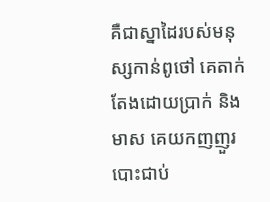គឺជាស្នាដៃរបស់មនុស្សកាន់ពូថៅ គេតាក់តែងដោយប្រាក់ និងមាស គេយកញញួរបោះជាប់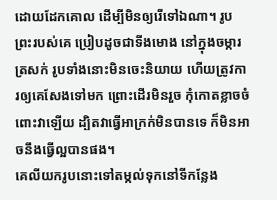ដោយដែកគោល ដើម្បីមិនឲ្យរើទៅឯណា។ រូបព្រះរបស់គេ ប្រៀបដូចជាទីងមោង នៅក្នុងចម្ការត្រសក់ រូបទាំងនោះមិនចេះនិយាយ ហើយត្រូវការឲ្យគេសែងទៅមក ព្រោះដើរមិនរួច កុំកោតខ្លាចចំពោះវាឡើយ ដ្បិតវាធ្វើអាក្រក់មិនបានទេ ក៏មិនអាចនឹងធ្វើល្អបានផង។
គេលីយករូបនោះទៅតម្កល់ទុកនៅទីកន្លែង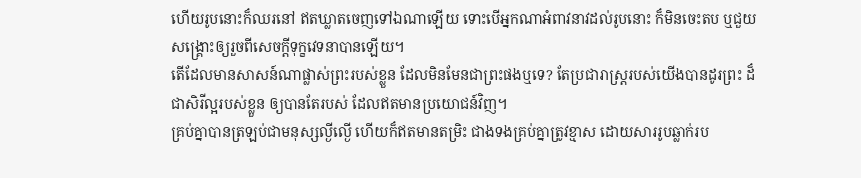ហើយរូបនោះក៏ឈរនៅ ឥតឃ្លាតចេញទៅឯណាឡើយ ទោះបើអ្នកណាអំពាវនាវដល់រូបនោះ ក៏មិនចេះតប ឬជួយសង្គ្រោះឲ្យរួចពីសេចក្ដីទុក្ខវេទនាបានឡើយ។
តើដែលមានសាសន៍ណាផ្លាស់ព្រះរបស់ខ្លួន ដែលមិនមែនជាព្រះផងឬទេ? តែប្រជារាស្ត្ររបស់យើងបានដូរព្រះ ដ៏ជាសិរីល្អរបស់ខ្លួន ឲ្យបានតែរបស់ ដែលឥតមានប្រយោជន៍វិញ។
គ្រប់គ្នាបានត្រឡប់ជាមនុស្សល្ងីល្ងើ ហើយក៏ឥតមានតម្រិះ ជាងទងគ្រប់គ្នាត្រូវខ្មាស ដោយសាររូបឆ្លាក់រប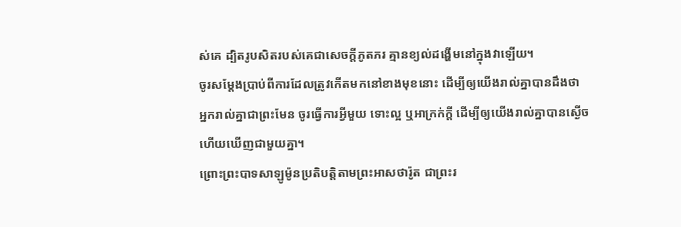ស់គេ ដ្បិតរូបសិតរបស់គេជាសេចក្ដីភូតភរ គ្មានខ្យល់ដង្ហើមនៅក្នុងវាឡើយ។
ចូរសម្ដែងប្រាប់ពីការដែលត្រូវកើតមកនៅខាងមុខនោះ ដើម្បីឲ្យយើងរាល់គ្នាបានដឹងថា អ្នករាល់គ្នាជាព្រះមែន ចូរធ្វើការអ្វីមួយ ទោះល្អ ឬអាក្រក់ក្តី ដើម្បីឲ្យយើងរាល់គ្នាបានស្ងើច ហើយឃើញជាមួយគ្នា។
ព្រោះព្រះបាទសាឡូម៉ូនប្រតិបត្តិតាមព្រះអាសថារ៉ូត ជាព្រះរ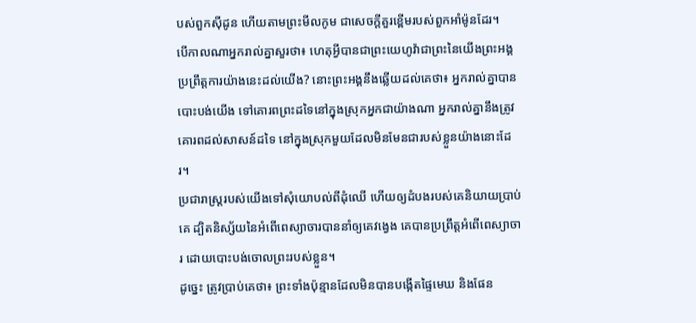បស់ពួកស៊ីដូន ហើយតាមព្រះមីលកូម ជាសេចក្ដីគួរខ្ពើមរបស់ពួកអាំម៉ូនដែរ។
បើកាលណាអ្នករាល់គ្នាសួរថា៖ ហេតុអ្វីបានជាព្រះយេហូវ៉ាជាព្រះនៃយើងព្រះអង្គប្រព្រឹត្តការយ៉ាងនេះដល់យើង? នោះព្រះអង្គនឹងឆ្លើយដល់គេថា៖ អ្នករាល់គ្នាបានបោះបង់យើង ទៅគោរពព្រះដទៃនៅក្នុងស្រុកអ្នកជាយ៉ាងណា អ្នករាល់គ្នានឹងត្រូវគោរពដល់សាសន៍ដទៃ នៅក្នុងស្រុកមួយដែលមិនមែនជារបស់ខ្លួនយ៉ាងនោះដែរ។
ប្រជារាស្ត្ររបស់យើងទៅសុំយោបល់ពីដុំឈើ ហើយឲ្យដំបងរបស់គេនិយាយប្រាប់គេ ដ្បិតនិស្ស័យនៃអំពើពេស្យាចារបាននាំឲ្យគេវង្វេង គេបានប្រព្រឹត្តអំពើពេស្យាចារ ដោយបោះបង់ចោលព្រះរបស់ខ្លួន។
ដូច្នេះ ត្រូវប្រាប់គេថា៖ ព្រះទាំងប៉ុន្មានដែលមិនបានបង្កើតផ្ទៃមេឃ និងផែន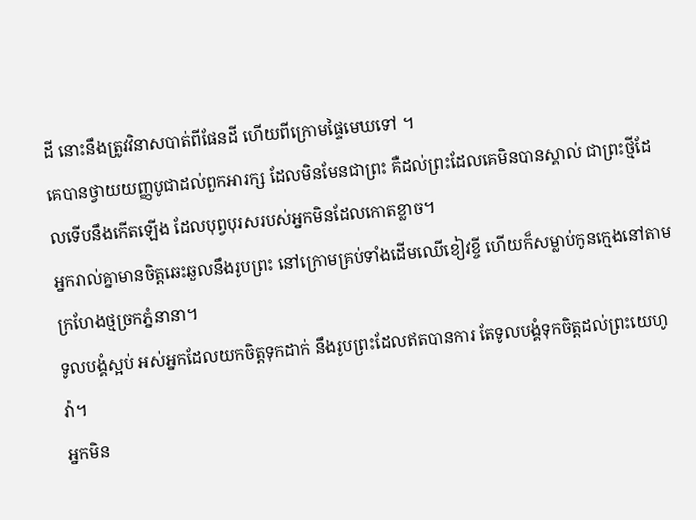ដី នោះនឹងត្រូវវិនាសបាត់ពីផែនដី ហើយពីក្រោមផ្ទៃមេឃទៅ ។
គេបានថ្វាយយញ្ញបូជាដល់ពួកអារក្ស ដែលមិនមែនជាព្រះ គឺដល់ព្រះដែលគេមិនបានស្គាល់ ជាព្រះថ្មីដែលទើបនឹងកើតឡើង ដែលបុព្វបុរសរបស់អ្នកមិនដែលកោតខ្លាច។
អ្នករាល់គ្នាមានចិត្តឆេះឆួលនឹងរូបព្រះ នៅក្រោមគ្រប់ទាំងដើមឈើខៀវខ្ចី ហើយក៏សម្លាប់កូនក្មេងនៅតាមក្រហែងថ្មច្រកភ្នំនានា។
ទូលបង្គំស្អប់ អស់អ្នកដែលយកចិត្តទុកដាក់ នឹងរូបព្រះដែលឥតបានការ តែទូលបង្គំទុកចិត្តដល់ព្រះយេហូវ៉ា។
អ្នកមិន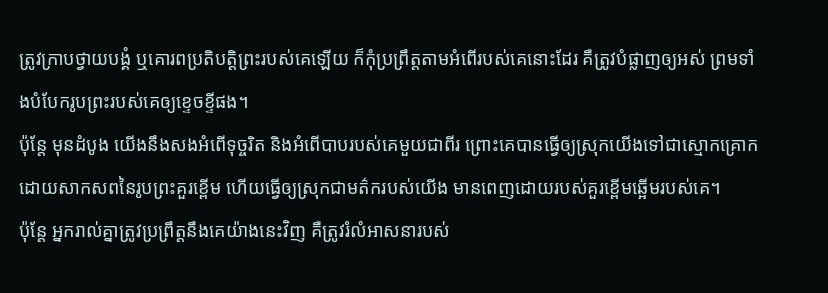ត្រូវក្រាបថ្វាយបង្គំ ឬគោរពប្រតិបត្តិព្រះរបស់គេឡើយ ក៏កុំប្រព្រឹត្តតាមអំពើរបស់គេនោះដែរ គឺត្រូវបំផ្លាញឲ្យអស់ ព្រមទាំងបំបែករូបព្រះរបស់គេឲ្យខ្ទេចខ្ទីផង។
ប៉ុន្តែ មុនដំបូង យើងនឹងសងអំពើទុច្ចរិត និងអំពើបាបរបស់គេមួយជាពីរ ព្រោះគេបានធ្វើឲ្យស្រុកយើងទៅជាស្មោកគ្រោក ដោយសាកសពនៃរូបព្រះគួរខ្ពើម ហើយធ្វើឲ្យស្រុកជាមត៌ករបស់យើង មានពេញដោយរបស់គួរខ្ពើមឆ្អើមរបស់គេ។
ប៉ុន្ដែ អ្នករាល់គ្នាត្រូវប្រព្រឹត្តនឹងគេយ៉ាងនេះវិញ គឺត្រូវរំលំអាសនារបស់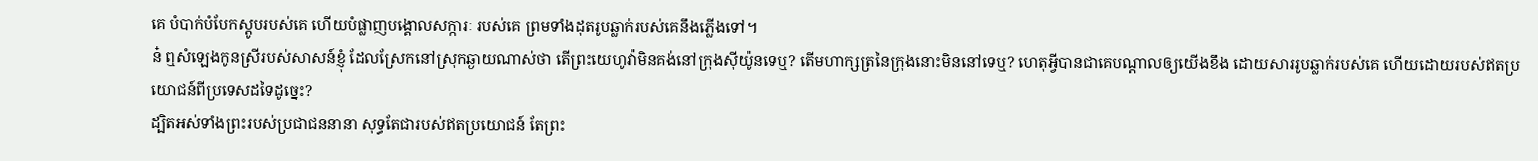គេ បំបាក់បំបែកស្ដូបរបស់គេ ហើយបំផ្លាញបង្គោលសក្ការៈ របស់គេ ព្រមទាំងដុតរូបឆ្លាក់របស់គេនឹងភ្លើងទៅ។
ន៎ ឮសំឡេងកូនស្រីរបស់សាសន៍ខ្ញុំ ដែលស្រែកនៅស្រុកឆ្ងាយណាស់ថា តើព្រះយេហូវ៉ាមិនគង់នៅក្រុងស៊ីយ៉ូនទេឬ? តើមហាក្សត្រនៃក្រុងនោះមិននៅទេឬ? ហេតុអ្វីបានជាគេបណ្ដាលឲ្យយើងខឹង ដោយសាររូបឆ្លាក់របស់គេ ហើយដោយរបស់ឥតប្រយោជន៍ពីប្រទេសដទៃដូច្នេះ?
ដ្បិតអស់ទាំងព្រះរបស់ប្រជាជននានា សុទ្ធតែជារបស់ឥតប្រយោជន៍ តែព្រះ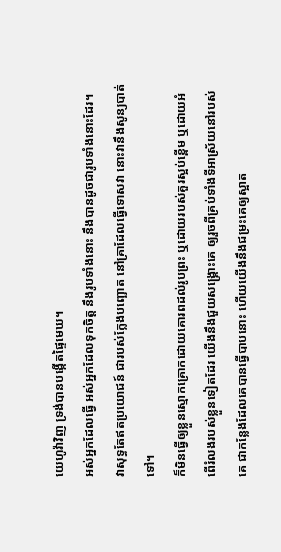យេហូវ៉ាវិញ ទ្រង់បានបង្កើតផ្ទៃមេឃ។
អស់អ្នកដែលធ្វើ អស់អ្នកដែលទុកចិត្ត នឹងរូបទាំងនោះ នឹងបានដូចជារូបទាំងនោះដែរ។
វាសុទ្ធតែឥតប្រយោជន៍ ជារបស់ក្លែងបញ្ឆោត នៅគ្រាដែលធ្វើទោសវា នោះវានឹងសូន្យបាត់ទៅ។
ក៏មិនធ្វើឲ្យខ្លួនស្មោកគ្រោកដោយគោរពដល់រូបព្រះ ឬដោយរបស់គួរស្អប់ខ្ពើម ឬដោយអំពើរំលងរបស់ខ្លួនទៀតដែរ យើងនឹងជួយសង្គ្រោះគេ ឲ្យរួចពីគ្រប់ទាំងទីអាស្រ័យនៅរបស់គេ ជាកន្លែងដែលគេបានធ្វើបាបនោះ ហើយយើងនឹងជម្រះគេឲ្យស្អាត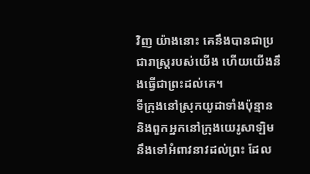វិញ យ៉ាងនោះ គេនឹងបានជាប្រជារាស្ត្ររបស់យើង ហើយយើងនឹងធ្វើជាព្រះដល់គេ។
ទីក្រុងនៅស្រុកយូដាទាំងប៉ុន្មាន និងពួកអ្នកនៅក្រុងយេរូសាឡិម នឹងទៅអំពាវនាវដល់ព្រះ ដែល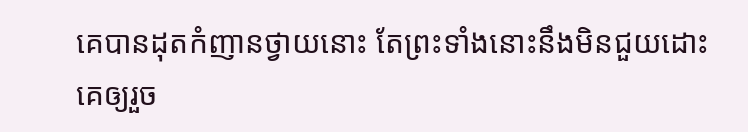គេបានដុតកំញានថ្វាយនោះ តែព្រះទាំងនោះនឹងមិនជួយដោះគេឲ្យរួច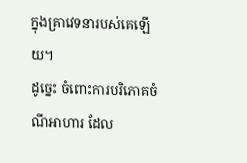ក្នុងគ្រាវេទនារបស់គេឡើយ។
ដូច្នេះ ចំពោះការបរិភោគចំណីអាហារ ដែល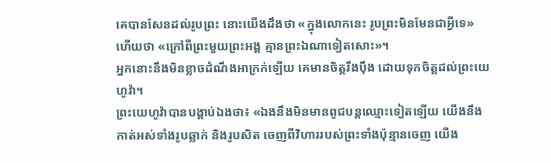គេបានសែនដល់រូបព្រះ នោះយើងដឹងថា «ក្នុងលោកនេះ រូបព្រះមិនមែនជាអ្វីទេ» ហើយថា «ក្រៅពីព្រះមួយព្រះអង្គ គ្មានព្រះឯណាទៀតសោះ»។
អ្នកនោះនឹងមិនខ្លាចដំណឹងអាក្រក់ឡើយ គេមានចិត្តរឹងប៉ឹង ដោយទុកចិត្តដល់ព្រះយេហូវ៉ា។
ព្រះយេហូវ៉ាបានបង្គាប់ឯងថា៖ «ឯងនឹងមិនមានពូជបន្តឈ្មោះទៀតឡើយ យើងនឹងកាត់អស់ទាំងរូបឆ្លាក់ និងរូបសិត ចេញពីវិហាររបស់ព្រះទាំងប៉ុន្មានចេញ យើង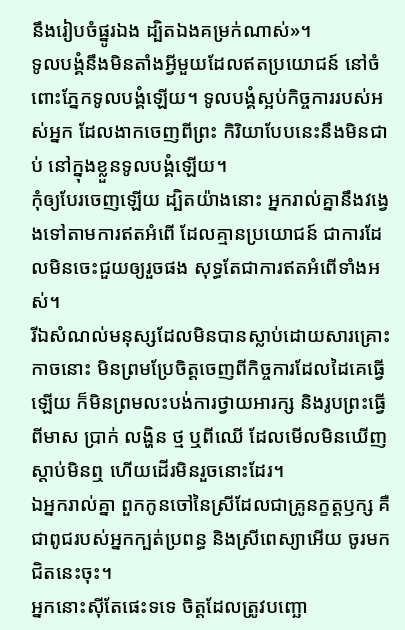នឹងរៀបចំផ្នូរឯង ដ្បិតឯងគម្រក់ណាស់»។
ទូលបង្គំនឹងមិនតាំងអ្វីមួយដែលឥតប្រយោជន៍ នៅចំពោះភ្នែកទូលបង្គំឡើយ។ ទូលបង្គំស្អប់កិច្ចការរបស់អស់អ្នក ដែលងាកចេញពីព្រះ កិរិយាបែបនេះនឹងមិនជាប់ នៅក្នុងខ្លួនទូលបង្គំឡើយ។
កុំឲ្យបែរចេញឡើយ ដ្បិតយ៉ាងនោះ អ្នករាល់គ្នានឹងវង្វេងទៅតាមការឥតអំពើ ដែលគ្មានប្រយោជន៍ ជាការដែលមិនចេះជួយឲ្យរួចផង សុទ្ធតែជាការឥតអំពើទាំងអស់។
រីឯសំណល់មនុស្សដែលមិនបានស្លាប់ដោយសារគ្រោះកាចនោះ មិនព្រមប្រែចិត្តចេញពីកិច្ចការដែលដៃគេធ្វើឡើយ ក៏មិនព្រមលះបង់ការថ្វាយអារក្ស និងរូបព្រះធ្វើពីមាស ប្រាក់ លង្ហិន ថ្ម ឬពីឈើ ដែលមើលមិនឃើញ ស្តាប់មិនឮ ហើយដើរមិនរួចនោះដែរ។
ឯអ្នករាល់គ្នា ពួកកូនចៅនៃស្រីដែលជាគ្រូនក្ខត្តឫក្ស គឺជាពូជរបស់អ្នកក្បត់ប្រពន្ធ និងស្រីពេស្យាអើយ ចូរមកជិតនេះចុះ។
អ្នកនោះស៊ីតែផេះទទេ ចិត្តដែលត្រូវបញ្ឆោ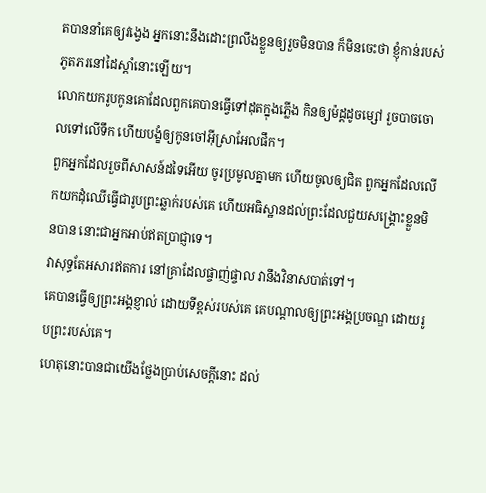តបាននាំគេឲ្យវង្វេង អ្នកនោះនឹងដោះព្រលឹងខ្លួនឲ្យរួចមិនបាន ក៏មិនចេះថា ខ្ញុំកាន់របស់ភូតភរនៅដៃស្តាំនោះឡើយ។
លោកយករូបកូនគោដែលពួកគេបានធ្វើទៅដុតក្នុងភ្លើង កិនឲ្យម៉ដ្តដូចម្សៅ រួចបាចចោលទៅលើទឹក ហើយបង្ខំឲ្យកូនចៅអ៊ីស្រាអែលផឹក។
ពួកអ្នកដែលរួចពីសាសន៍ដទៃអើយ ចូរប្រមូលគ្នាមក ហើយចូលឲ្យជិត ពួកអ្នកដែលលើកយកដុំឈើធ្វើជារូបព្រះឆ្លាក់របស់គេ ហើយអធិស្ឋានដល់ព្រះដែលជួយសង្គ្រោះខ្លួនមិនបាន នោះជាអ្នកអាប់ឥតប្រាជ្ញាទេ។
វាសុទ្ធតែអសារឥតការ នៅគ្រាដែលផ្ចាញ់ផ្ចាល វានឹងវិនាសបាត់ទៅ។
គេបានធ្វើឲ្យព្រះអង្គខ្ញាល់ ដោយទីខ្ពស់របស់គេ គេបណ្ដាលឲ្យព្រះអង្គប្រចណ្ឌ ដោយរូបព្រះរបស់គេ។
ហេតុនោះបានជាយើងថ្លែងប្រាប់សេចក្ដីនោះ ដល់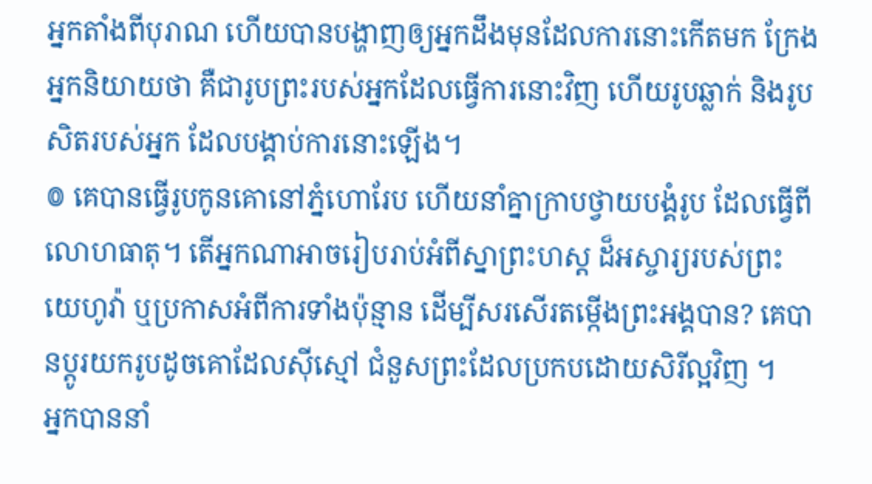អ្នកតាំងពីបុរាណ ហើយបានបង្ហាញឲ្យអ្នកដឹងមុនដែលការនោះកើតមក ក្រែងអ្នកនិយាយថា គឺជារូបព្រះរបស់អ្នកដែលធ្វើការនោះវិញ ហើយរូបឆ្លាក់ និងរូបសិតរបស់អ្នក ដែលបង្គាប់ការនោះឡើង។
៙ គេបានធ្វើរូបកូនគោនៅភ្នំហោរែប ហើយនាំគ្នាក្រាបថ្វាយបង្គំរូប ដែលធ្វើពីលោហធាតុ។ តើអ្នកណាអាចរៀបរាប់អំពីស្នាព្រះហស្ដ ដ៏អស្ចារ្យរបស់ព្រះយេហូវ៉ា ឬប្រកាសអំពីការទាំងប៉ុន្មាន ដើម្បីសរសើរតម្កើងព្រះអង្គបាន? គេបានប្តូរយករូបដូចគោដែលស៊ីស្មៅ ជំនួសព្រះដែលប្រកបដោយសិរីល្អវិញ ។
អ្នកបាននាំ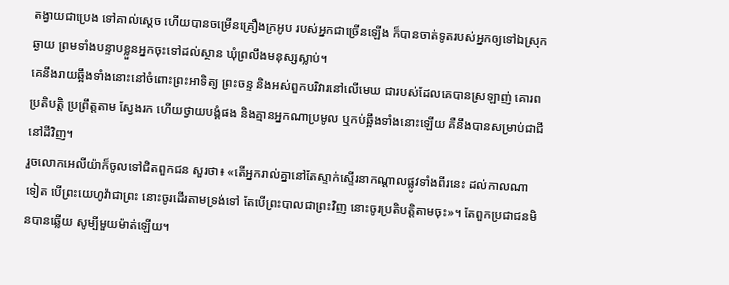តង្វាយជាប្រេង ទៅគាល់ស្តេច ហើយបានចម្រើនគ្រឿងក្រអូប របស់អ្នកជាច្រើនឡើង ក៏បានចាត់ទូតរបស់អ្នកឲ្យទៅឯស្រុកឆ្ងាយ ព្រមទាំងបន្ទាបខ្លួនអ្នកចុះទៅដល់ស្ថាន ឃុំព្រលឹងមនុស្សស្លាប់។
គេនឹងរាយឆ្អឹងទាំងនោះនៅចំពោះព្រះអាទិត្យ ព្រះចន្ទ និងអស់ពួកបរិវារនៅលើមេឃ ជារបស់ដែលគេបានស្រឡាញ់ គោរពប្រតិបត្តិ ប្រព្រឹត្តតាម ស្វែងរក ហើយថ្វាយបង្គំផង និងគ្មានអ្នកណាប្រមូល ឬកប់ឆ្អឹងទាំងនោះឡើយ គឺនឹងបានសម្រាប់ជាជីនៅដីវិញ។
រួចលោកអេលីយ៉ាក៏ចូលទៅជិតពួកជន សួរថា៖ «តើអ្នករាល់គ្នានៅតែស្ទាក់ស្ទើរនាកណ្ដាលផ្លូវទាំងពីរនេះ ដល់កាលណាទៀត បើព្រះយេហូវ៉ាជាព្រះ នោះចូរដើរតាមទ្រង់ទៅ តែបើព្រះបាលជាព្រះវិញ នោះចូរប្រតិបត្តិតាមចុះ»។ តែពួកប្រជាជនមិនបានឆ្លើយ សូម្បីមួយម៉ាត់ឡើយ។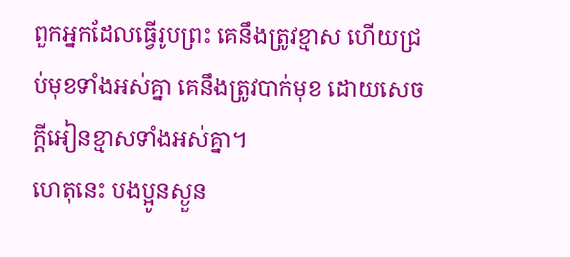ពួកអ្នកដែលធ្វើរូបព្រះ គេនឹងត្រូវខ្មាស ហើយជ្រប់មុខទាំងអស់គ្នា គេនឹងត្រូវបាក់មុខ ដោយសេចក្ដីអៀនខ្មាសទាំងអស់គ្នា។
ហេតុនេះ បងប្អូនស្ងួន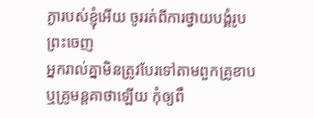ភ្ងារបស់ខ្ញុំអើយ ចូររត់ពីការថ្វាយបង្គំរូបព្រះចេញ
អ្នករាល់គ្នាមិនត្រូវបែរទៅតាមពួកគ្រូខាប ឬគ្រូមន្តគាថាឡើយ កុំឲ្យពឹ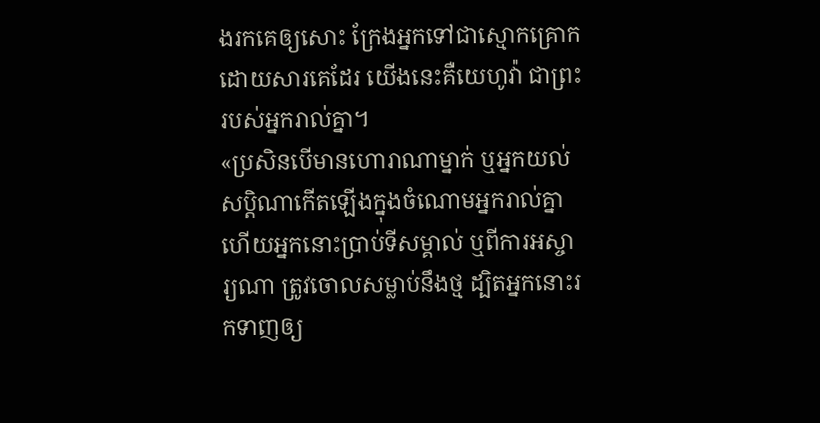ងរកគេឲ្យសោះ ក្រែងអ្នកទៅជាស្មោកគ្រោកដោយសារគេដែរ យើងនេះគឺយេហូវ៉ា ជាព្រះរបស់អ្នករាល់គ្នា។
«ប្រសិនបើមានហោរាណាម្នាក់ ឬអ្នកយល់សប្ដិណាកើតឡើងក្នុងចំណោមអ្នករាល់គ្នា ហើយអ្នកនោះប្រាប់ទីសម្គាល់ ឬពីការអស្ចារ្យណា ត្រូវចោលសម្លាប់នឹងថ្ម ដ្បិតអ្នកនោះរកទាញឲ្យ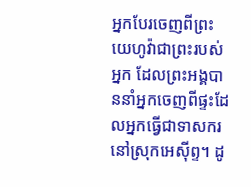អ្នកបែរចេញពីព្រះយេហូវ៉ាជាព្រះរបស់អ្នក ដែលព្រះអង្គបាននាំអ្នកចេញពីផ្ទះដែលអ្នកធ្វើជាទាសករ នៅស្រុកអេស៊ីព្ទ។ ដូ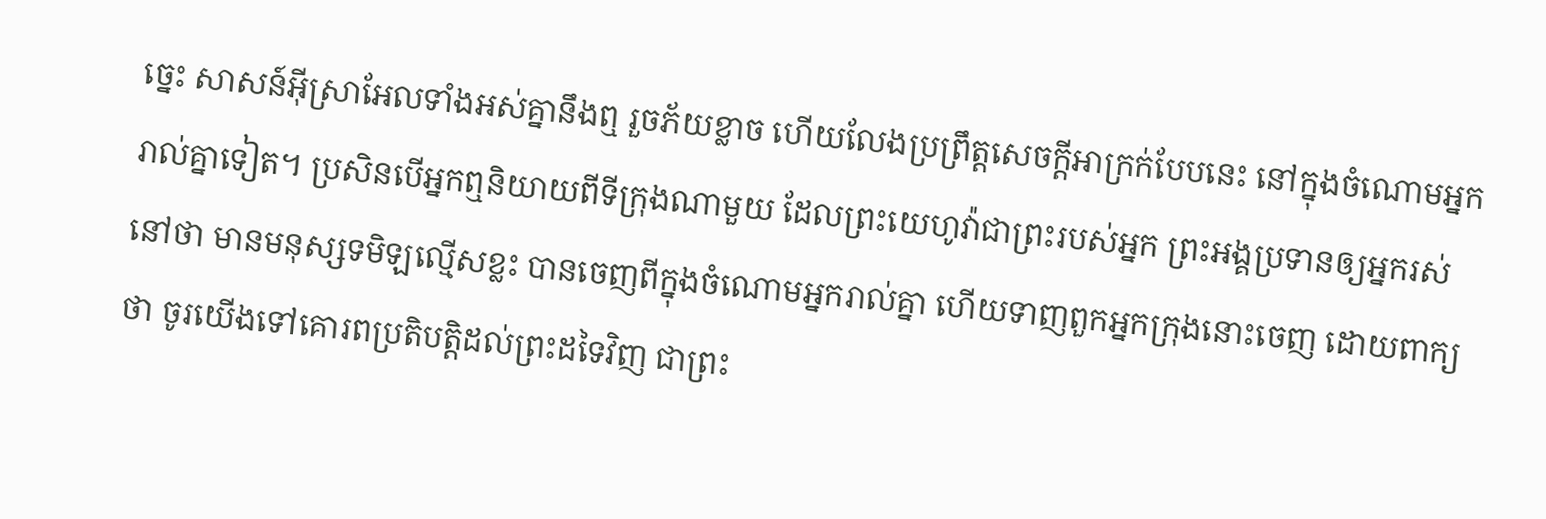ច្នេះ សាសន៍អ៊ីស្រាអែលទាំងអស់គ្នានឹងឮ រួចភ័យខ្លាច ហើយលែងប្រព្រឹត្តសេចក្ដីអាក្រក់បែបនេះ នៅក្នុងចំណោមអ្នករាល់គ្នាទៀត។ ប្រសិនបើអ្នកឮនិយាយពីទីក្រុងណាមួយ ដែលព្រះយេហូវ៉ាជាព្រះរបស់អ្នក ព្រះអង្គប្រទានឲ្យអ្នករស់នៅថា មានមនុស្សទមិឡល្មើសខ្លះ បានចេញពីក្នុងចំណោមអ្នករាល់គ្នា ហើយទាញពួកអ្នកក្រុងនោះចេញ ដោយពាក្យថា ចូរយើងទៅគោរពប្រតិបត្តិដល់ព្រះដទៃវិញ ជាព្រះ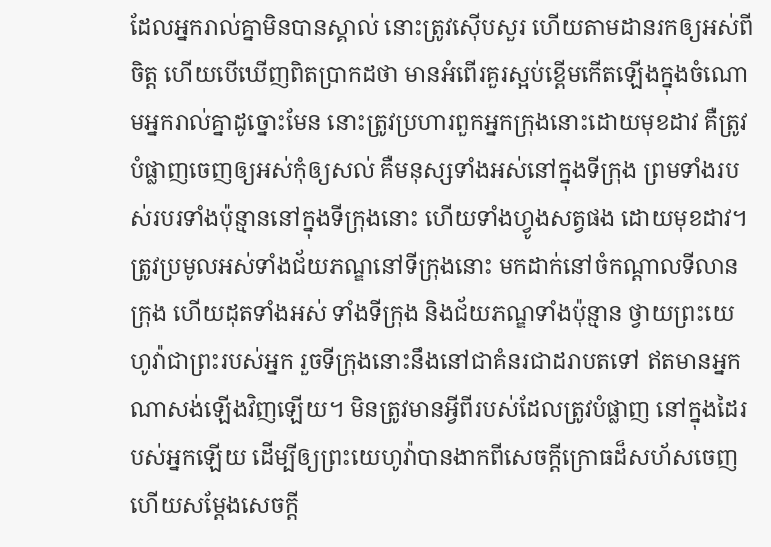ដែលអ្នករាល់គ្នាមិនបានស្គាល់ នោះត្រូវស៊ើបសួរ ហើយតាមដានរកឲ្យអស់ពីចិត្ត ហើយបើឃើញពិតប្រាកដថា មានអំពើរគួរស្អប់ខ្ពើមកើតឡើងក្នុងចំណោមអ្នករាល់គ្នាដូច្នោះមែន នោះត្រូវប្រហារពួកអ្នកក្រុងនោះដោយមុខដាវ គឺត្រូវបំផ្លាញចេញឲ្យអស់កុំឲ្យសល់ គឺមនុស្សទាំងអស់នៅក្នុងទីក្រុង ព្រមទាំងរបស់របរទាំងប៉ុន្មាននៅក្នុងទីក្រុងនោះ ហើយទាំងហ្វូងសត្វផង ដោយមុខដាវ។ ត្រូវប្រមូលអស់ទាំងជ័យភណ្ឌនៅទីក្រុងនោះ មកដាក់នៅចំកណ្ដាលទីលានក្រុង ហើយដុតទាំងអស់ ទាំងទីក្រុង និងជ័យភណ្ឌទាំងប៉ុន្មាន ថ្វាយព្រះយេហូវ៉ាជាព្រះរបស់អ្នក រួចទីក្រុងនោះនឹងនៅជាគំនរជាដរាបតទៅ ឥតមានអ្នកណាសង់ឡើងវិញឡើយ។ មិនត្រូវមានអ្វីពីរបស់ដែលត្រូវបំផ្លាញ នៅក្នុងដៃរបស់អ្នកឡើយ ដើម្បីឲ្យព្រះយេហូវ៉ាបានងាកពីសេចក្ដីក្រោធដ៏សហ័សចេញ ហើយសម្ដែងសេចក្ដី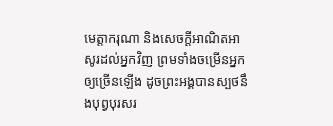មេត្តាករុណា និងសេចក្ដីអាណិតអាសូរដល់អ្នកវិញ ព្រមទាំងចម្រើនអ្នកឲ្យច្រើនឡើង ដូចព្រះអង្គបានស្បថនឹងបុព្វបុរសរ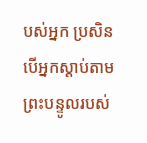បស់អ្នក ប្រសិនបើអ្នកស្តាប់តាមព្រះបន្ទូលរបស់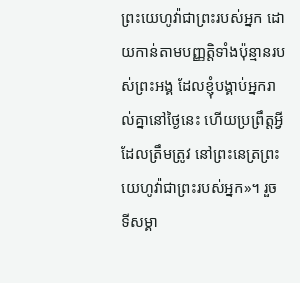ព្រះយេហូវ៉ាជាព្រះរបស់អ្នក ដោយកាន់តាមបញ្ញត្តិទាំងប៉ុន្មានរបស់ព្រះអង្គ ដែលខ្ញុំបង្គាប់អ្នករាល់គ្នានៅថ្ងៃនេះ ហើយប្រព្រឹត្តអ្វីដែលត្រឹមត្រូវ នៅព្រះនេត្រព្រះយេហូវ៉ាជាព្រះរបស់អ្នក»។ រួចទីសម្គា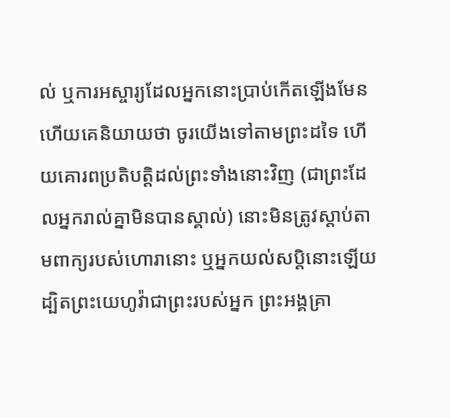ល់ ឬការអស្ចារ្យដែលអ្នកនោះប្រាប់កើតឡើងមែន ហើយគេនិយាយថា ចូរយើងទៅតាមព្រះដទៃ ហើយគោរពប្រតិបត្តិដល់ព្រះទាំងនោះវិញ (ជាព្រះដែលអ្នករាល់គ្នាមិនបានស្គាល់) នោះមិនត្រូវស្តាប់តាមពាក្យរបស់ហោរានោះ ឬអ្នកយល់សប្តិនោះឡើយ ដ្បិតព្រះយេហូវ៉ាជាព្រះរបស់អ្នក ព្រះអង្គគ្រា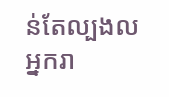ន់តែល្បងលអ្នករា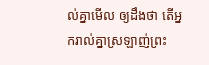ល់គ្នាមើល ឲ្យដឹងថា តើអ្នករាល់គ្នាស្រឡាញ់ព្រះ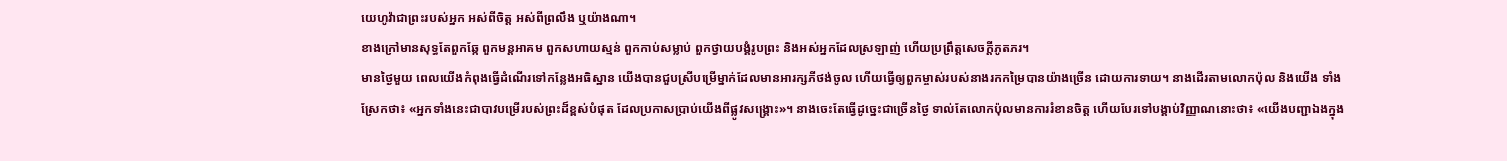យេហូវ៉ាជាព្រះរបស់អ្នក អស់ពីចិត្ត អស់ពីព្រលឹង ឬយ៉ាងណា។
ខាងក្រៅមានសុទ្ធតែពួកឆ្កែ ពួកមន្តអាគម ពួកសហាយស្មន់ ពួកកាប់សម្លាប់ ពួកថ្វាយបង្គំរូបព្រះ និងអស់អ្នកដែលស្រឡាញ់ ហើយប្រព្រឹត្តសេចក្ដីភូតភរ។
មានថ្ងៃមួយ ពេលយើងកំពុងធ្វើដំណើរទៅកន្លែងអធិស្ឋាន យើងបានជួបស្រីបម្រើម្នាក់ដែលមានអារក្សភីថង់ចូល ហើយធ្វើឲ្យពួកម្ចាស់របស់នាងរកកម្រៃបានយ៉ាងច្រើន ដោយការទាយ។ នាងដើរតាមលោកប៉ុល និងយើង ទាំងស្រែកថា៖ «អ្នកទាំងនេះជាបាវបម្រើរបស់ព្រះដ៏ខ្ពស់បំផុត ដែលប្រកាសប្រាប់យើងពីផ្លូវសង្គ្រោះ»។ នាងចេះតែធ្វើដូច្នេះជាច្រើនថ្ងៃ ទាល់តែលោកប៉ុលមានការរំខានចិត្ត ហើយបែរទៅបង្គាប់វិញ្ញាណនោះថា៖ «យើងបញ្ជាឯងក្នុង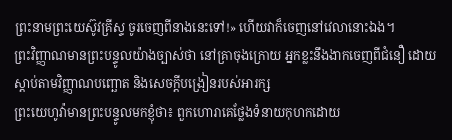ព្រះនាមព្រះយេស៊ូវគ្រីស្ទ ចូរចេញពីនាងនេះទៅ!» ហើយវាក៏ចេញនៅវេលានោះឯង។
ព្រះវិញ្ញាណមានព្រះបន្ទូលយ៉ាងច្បាស់ថា នៅគ្រាចុងក្រោយ អ្នកខ្លះនឹងងាកចេញពីជំនឿ ដោយស្តាប់តាមវិញ្ញាណបញ្ឆោត និងសេចក្ដីបង្រៀនរបស់អារក្ស
ព្រះយេហូវ៉ាមានព្រះបន្ទូលមកខ្ញុំថា៖ ពួកហោរាគេថ្លែងទំនាយកុហកដោយ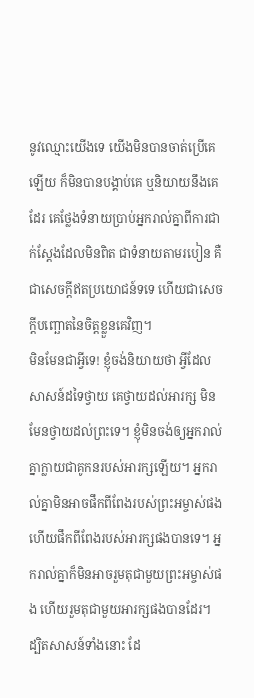នូវឈ្មោះយើងទេ យើងមិនបានចាត់ប្រើគេឡើយ ក៏មិនបានបង្គាប់គេ ឬនិយាយនឹងគេដែរ គេថ្លែងទំនាយប្រាប់អ្នករាល់គ្នាពីការជាក់ស្តែងដែលមិនពិត ជាទំនាយតាមរបៀន គឺជាសេចក្ដីឥតប្រយោជន៍ទទេ ហើយជាសេចក្ដីបញ្ឆោតនៃចិត្តខ្លួនគេវិញ។
មិនមែនជាអ្វីទេ! ខ្ញុំចង់និយាយថា អ្វីដែលសាសន៍ដទៃថ្វាយ គេថ្វាយដល់អារក្ស មិនមែនថ្វាយដល់ព្រះទេ។ ខ្ញុំមិនចង់ឲ្យអ្នករាល់គ្នាក្លាយជាគូកនរបស់អារក្សឡើយ។ អ្នករាល់គ្នាមិនអាចផឹកពីពែងរបស់ព្រះអម្ចាស់ផង ហើយផឹកពីពែងរបស់អារក្សផងបានទេ។ អ្នករាល់គ្នាក៏មិនអាចរួមតុជាមួយព្រះអម្ចាស់ផង ហើយរួមតុជាមួយអារក្សផងបានដែរ។
ដ្បិតសាសន៍ទាំងនោះ ដែ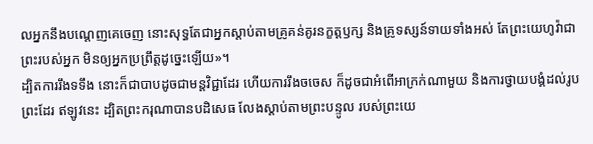លអ្នកនឹងបណ្ដេញគេចេញ នោះសុទ្ធតែជាអ្នកស្តាប់តាមគ្រូគន់គូរនក្ខត្តឫក្ស និងគ្រូទស្សន៍ទាយទាំងអស់ តែព្រះយេហូវ៉ាជាព្រះរបស់អ្នក មិនឲ្យអ្នកប្រព្រឹត្តដូច្នេះឡើយ»។
ដ្បិតការរឹងទទឹង នោះក៏ជាបាបដូចជាមន្តវិជ្ជាដែរ ហើយការរឹងចចេស ក៏ដូចជាអំពើអាក្រក់ណាមួយ និងការថ្វាយបង្គំដល់រូបព្រះដែរ ឥឡូវនេះ ដ្បិតព្រះករុណាបានបដិសេធ លែងស្តាប់តាមព្រះបន្ទូល របស់ព្រះយេ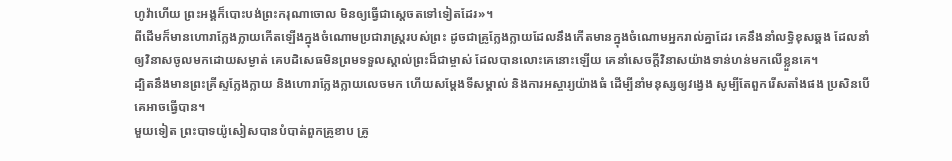ហូវ៉ាហើយ ព្រះអង្គក៏បោះបង់ព្រះករុណាចោល មិនឲ្យធ្វើជាស្តេចតទៅទៀតដែរ»។
ពីដើមក៏មានហោរាក្លែងក្លាយកើតឡើងក្នុងចំណោមប្រជារាស្ត្ររបស់ព្រះ ដូចជាគ្រូក្លែងក្លាយដែលនឹងកើតមានក្នុងចំណោមអ្នករាល់គ្នាដែរ គេនឹងនាំលទ្ធិខុសឆ្គង ដែលនាំឲ្យវិនាសចូលមកដោយសម្ងាត់ គេបដិសេធមិនព្រមទទួលស្គាល់ព្រះដ៏ជាម្ចាស់ ដែលបានលោះគេនោះឡើយ គេនាំសេចក្ដីវិនាសយ៉ាងទាន់ហន់មកលើខ្លួនគេ។
ដ្បិតនឹងមានព្រះគ្រីស្ទក្លែងក្លាយ និងហោរាក្លែងក្លាយលេចមក ហើយសម្តែងទីសម្គាល់ និងការអស្ចារ្យយ៉ាងធំ ដើម្បីនាំមនុស្សឲ្យវង្វេង សូម្បីតែពួករើសតាំងផង ប្រសិនបើគេអាចធ្វើបាន។
មួយទៀត ព្រះបាទយ៉ូសៀសបានបំបាត់ពួកគ្រូខាប គ្រូ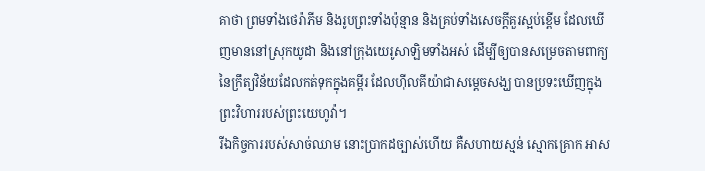គាថា ព្រមទាំងថេរ៉ាភីម និងរូបព្រះទាំងប៉ុន្មាន និងគ្រប់ទាំងសេចក្ដីគួរស្អប់ខ្ពើម ដែលឃើញមាននៅស្រុកយូដា និងនៅក្រុងយេរូសាឡិមទាំងអស់ ដើម្បីឲ្យបានសម្រេចតាមពាក្យនៃក្រឹត្យវិន័យដែលកត់ទុកក្នុងគម្ពីរ ដែលហ៊ីលគីយ៉ាជាសម្ដេចសង្ឃ បានប្រទះឃើញក្នុងព្រះវិហាររបស់ព្រះយេហូវ៉ា។
រីឯកិច្ចការរបស់សាច់ឈាម នោះប្រាកដច្បាស់ហើយ គឺសហាយស្មន់ ស្មោកគ្រោក អាស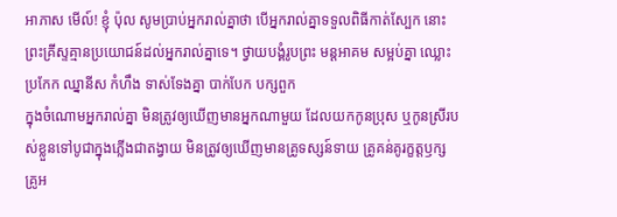អាភាស មើល៍! ខ្ញុំ ប៉ុល សូមប្រាប់អ្នករាល់គ្នាថា បើអ្នករាល់គ្នាទទួលពិធីកាត់ស្បែក នោះព្រះគ្រីស្ទគ្មានប្រយោជន៍ដល់អ្នករាល់គ្នាទេ។ ថ្វាយបង្គំរូបព្រះ មន្តអាគម សម្អប់គ្នា ឈ្លោះប្រកែក ឈ្នានីស កំហឹង ទាស់ទែងគ្នា បាក់បែក បក្សពួក
ក្នុងចំណោមអ្នករាល់គ្នា មិនត្រូវឲ្យឃើញមានអ្នកណាមួយ ដែលយកកូនប្រុស ឬកូនស្រីរបស់ខ្លួនទៅបូជាក្នុងភ្លើងជាតង្វាយ មិនត្រូវឲ្យឃើញមានគ្រូទស្សន៍ទាយ គ្រូគន់គូរក្ខត្តឫក្ស គ្រូអ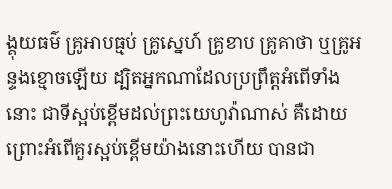ង្គុយធម៌ គ្រូអាបធ្មប់ គ្រូស្នេហ៍ គ្រូខាប គ្រូគាថា ឬគ្រូអន្ទងខ្មោចឡើយ ដ្បិតអ្នកណាដែលប្រព្រឹត្តអំពើទាំងនោះ ជាទីស្អប់ខ្ពើមដល់ព្រះយេហូវ៉ាណាស់ គឺដោយព្រោះអំពើគួរស្អប់ខ្ពើមយ៉ាងនោះហើយ បានជា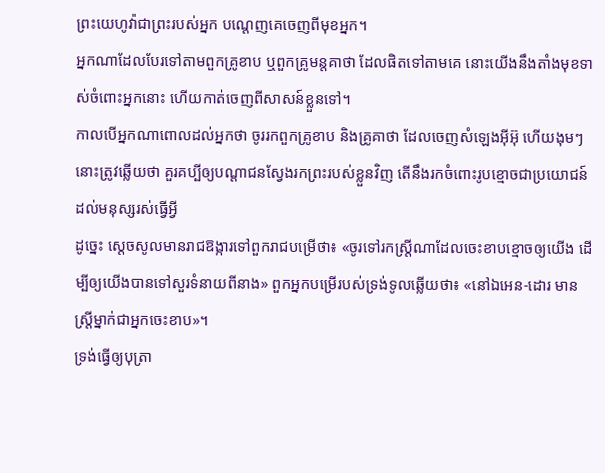ព្រះយេហូវ៉ាជាព្រះរបស់អ្នក បណ្តេញគេចេញពីមុខអ្នក។
អ្នកណាដែលបែរទៅតាមពួកគ្រូខាប ឬពួកគ្រូមន្តគាថា ដែលផិតទៅតាមគេ នោះយើងនឹងតាំងមុខទាស់ចំពោះអ្នកនោះ ហើយកាត់ចេញពីសាសន៍ខ្លួនទៅ។
កាលបើអ្នកណាពោលដល់អ្នកថា ចូររកពួកគ្រូខាប និងគ្រូគាថា ដែលចេញសំឡេងអ៊ីអ៊ុ ហើយងុមៗ នោះត្រូវឆ្លើយថា គួរគប្បីឲ្យបណ្ដាជនស្វែងរកព្រះរបស់ខ្លួនវិញ តើនឹងរកចំពោះរូបខ្មោចជាប្រយោជន៍ដល់មនុស្សរស់ធ្វើអ្វី
ដូច្នេះ ស្ដេចសូលមានរាជឱង្ការទៅពួករាជបម្រើថា៖ «ចូរទៅរកស្ត្រីណាដែលចេះខាបខ្មោចឲ្យយើង ដើម្បីឲ្យយើងបានទៅសួរទំនាយពីនាង» ពួកអ្នកបម្រើរបស់ទ្រង់ទូលឆ្លើយថា៖ «នៅឯអេន-ដោរ មានស្ត្រីម្នាក់ជាអ្នកចេះខាប»។
ទ្រង់ធ្វើឲ្យបុត្រា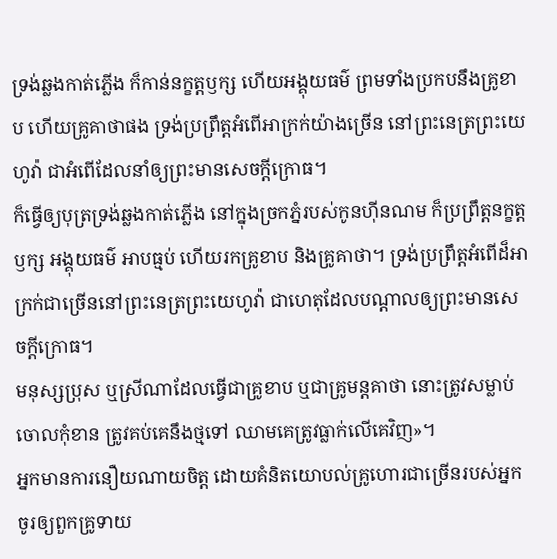ទ្រង់ឆ្លងកាត់ភ្លើង ក៏កាន់នក្ខត្តឫក្ស ហើយអង្គុយធម៌ ព្រមទាំងប្រកបនឹងគ្រូខាប ហើយគ្រូគាថាផង ទ្រង់ប្រព្រឹត្តអំពើអាក្រក់យ៉ាងច្រើន នៅព្រះនេត្រព្រះយេហូវ៉ា ជាអំពើដែលនាំឲ្យព្រះមានសេចក្ដីក្រោធ។
ក៏ធ្វើឲ្យបុត្រទ្រង់ឆ្លងកាត់ភ្លើង នៅក្នុងច្រកភ្នំរបស់កូនហ៊ីនណម ក៏ប្រព្រឹត្តនក្ខត្តឫក្ស អង្គុយធម៌ អាបធ្មប់ ហើយរកគ្រូខាប និងគ្រូគាថា។ ទ្រង់ប្រព្រឹត្តអំពើដ៏អាក្រក់ជាច្រើននៅព្រះនេត្រព្រះយេហូវ៉ា ជាហេតុដែលបណ្ដាលឲ្យព្រះមានសេចក្ដីក្រោធ។
មនុស្សប្រុស ឬស្រីណាដែលធ្វើជាគ្រូខាប ឬជាគ្រូមន្តគាថា នោះត្រូវសម្លាប់ចោលកុំខាន ត្រូវគប់គេនឹងថ្មទៅ ឈាមគេត្រូវធ្លាក់លើគេវិញ»។
អ្នកមានការនឿយណាយចិត្ត ដោយគំនិតយោបល់គ្រូហោរជាច្រើនរបស់អ្នក ចូរឲ្យពួកគ្រូទាយ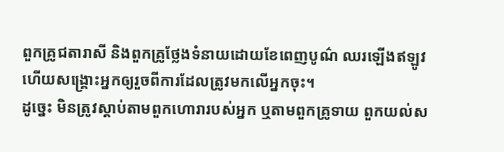ពួកគ្រូជតារាសី និងពួកគ្រូថ្លែងទំនាយដោយខែពេញបូណ៌ ឈរឡើងឥឡូវ ហើយសង្គ្រោះអ្នកឲ្យរួចពីការដែលត្រូវមកលើអ្នកចុះ។
ដូច្នេះ មិនត្រូវស្តាប់តាមពួកហោរារបស់អ្នក ឬតាមពួកគ្រូទាយ ពួកយល់ស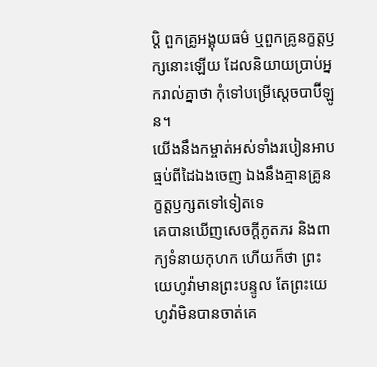ប្តិ ពួកគ្រូអង្គុយធម៌ ឬពួកគ្រូនក្ខត្តឫក្សនោះឡើយ ដែលនិយាយប្រាប់អ្នករាល់គ្នាថា កុំទៅបម្រើស្តេចបាប៊ីឡូន។
យើងនឹងកម្ចាត់អស់ទាំងរបៀនអាបធ្មប់ពីដៃឯងចេញ ឯងនឹងគ្មានគ្រូនក្ខត្តឫក្សតទៅទៀតទេ
គេបានឃើញសេចក្ដីភូតភរ និងពាក្យទំនាយកុហក ហើយក៏ថា ព្រះយេហូវ៉ាមានព្រះបន្ទូល តែព្រះយេហូវ៉ាមិនបានចាត់គេ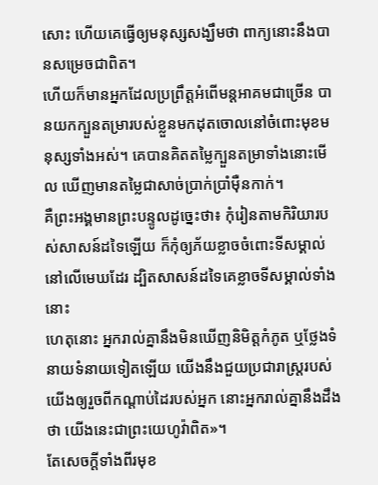សោះ ហើយគេធ្វើឲ្យមនុស្សសង្ឃឹមថា ពាក្យនោះនឹងបានសម្រេចជាពិត។
ហើយក៏មានអ្នកដែលប្រព្រឹត្តអំពើមន្តអាគមជាច្រើន បានយកក្បួនតម្រារបស់ខ្លួនមកដុតចោលនៅចំពោះមុខមនុស្សទាំងអស់។ គេបានគិតតម្លៃក្បួនតម្រាទាំងនោះមើល ឃើញមានតម្លៃជាសាច់ប្រាក់ប្រាំម៉ឺនកាក់។
គឺព្រះអង្គមានព្រះបន្ទូលដូច្នេះថា៖ កុំរៀនតាមកិរិយារបស់សាសន៍ដទៃឡើយ ក៏កុំឲ្យភ័យខ្លាចចំពោះទីសម្គាល់នៅលើមេឃដែរ ដ្បិតសាសន៍ដទៃគេខ្លាចទីសម្គាល់ទាំងនោះ
ហេតុនោះ អ្នករាល់គ្នានឹងមិនឃើញនិមិត្តកំភូត ឬថ្លែងទំនាយទំនាយទៀតឡើយ យើងនឹងជួយប្រជារាស្ត្ររបស់យើងឲ្យរួចពីកណ្ដាប់ដៃរបស់អ្នក នោះអ្នករាល់គ្នានឹងដឹងថា យើងនេះជាព្រះយេហូវ៉ាពិត»។
តែសេចក្ដីទាំងពីរមុខ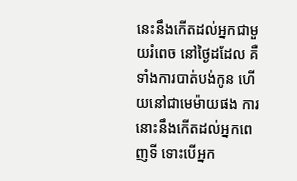នេះនឹងកើតដល់អ្នកជាមួយរំពេច នៅថ្ងៃដដែល គឺទាំងការបាត់បង់កូន ហើយនៅជាមេម៉ាយផង ការនោះនឹងកើតដល់អ្នកពេញទី ទោះបើអ្នក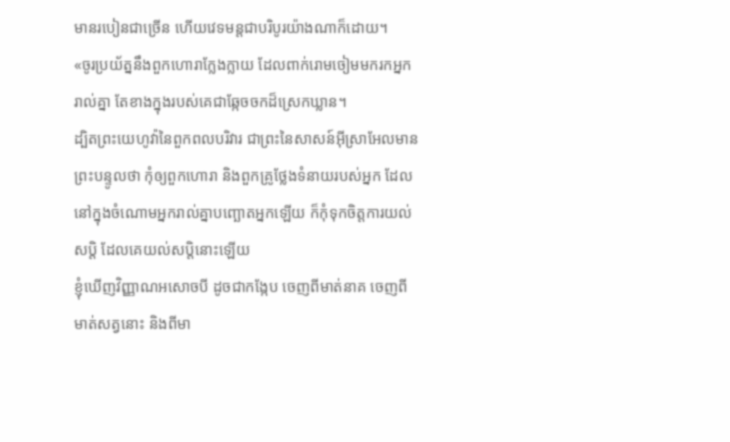មានរបៀនជាច្រើន ហើយវេទមន្តជាបរិបូរយ៉ាងណាក៏ដោយ។
«ចូរប្រយ័ត្ននឹងពួកហោរាក្លែងក្លាយ ដែលពាក់រោមចៀមមករកអ្នករាល់គ្នា តែខាងក្នុងរបស់គេជាឆ្កែចចកដ៏ស្រេកឃ្លាន។
ដ្បិតព្រះយេហូវ៉ានៃពួកពលបរិវារ ជាព្រះនៃសាសន៍អ៊ីស្រាអែលមានព្រះបន្ទូលថា កុំឲ្យពួកហោរា និងពួកគ្រូថ្លែងទំនាយរបស់អ្នក ដែលនៅក្នុងចំណោមអ្នករាល់គ្នាបញ្ឆោតអ្នកឡើយ ក៏កុំទុកចិត្តការយល់សប្តិ ដែលគេយល់សប្តិនោះឡើយ
ខ្ញុំឃើញវិញ្ញាណអសោចបី ដូចជាកង្កែប ចេញពីមាត់នាគ ចេញពីមាត់សត្វនោះ និងពីមា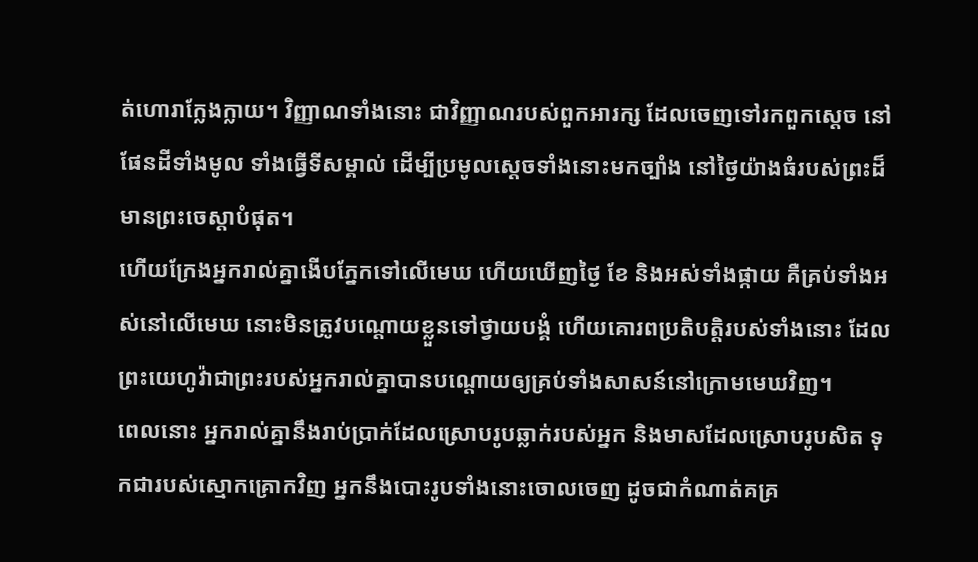ត់ហោរាក្លែងក្លាយ។ វិញ្ញាណទាំងនោះ ជាវិញ្ញាណរបស់ពួកអារក្ស ដែលចេញទៅរកពួកស្តេច នៅផែនដីទាំងមូល ទាំងធ្វើទីសម្គាល់ ដើម្បីប្រមូលស្តេចទាំងនោះមកច្បាំង នៅថ្ងៃយ៉ាងធំរបស់ព្រះដ៏មានព្រះចេស្តាបំផុត។
ហើយក្រែងអ្នករាល់គ្នាងើបភ្នែកទៅលើមេឃ ហើយឃើញថ្ងៃ ខែ និងអស់ទាំងផ្កាយ គឺគ្រប់ទាំងអស់នៅលើមេឃ នោះមិនត្រូវបណ្ដោយខ្លួនទៅថ្វាយបង្គំ ហើយគោរពប្រតិបត្តិរបស់ទាំងនោះ ដែលព្រះយេហូវ៉ាជាព្រះរបស់អ្នករាល់គ្នាបានបណ្ដោយឲ្យគ្រប់ទាំងសាសន៍នៅក្រោមមេឃវិញ។
ពេលនោះ អ្នករាល់គ្នានឹងរាប់ប្រាក់ដែលស្រោបរូបឆ្លាក់របស់អ្នក និងមាសដែលស្រោបរូបសិត ទុកជារបស់ស្មោកគ្រោកវិញ អ្នកនឹងបោះរូបទាំងនោះចោលចេញ ដូចជាកំណាត់គគ្រ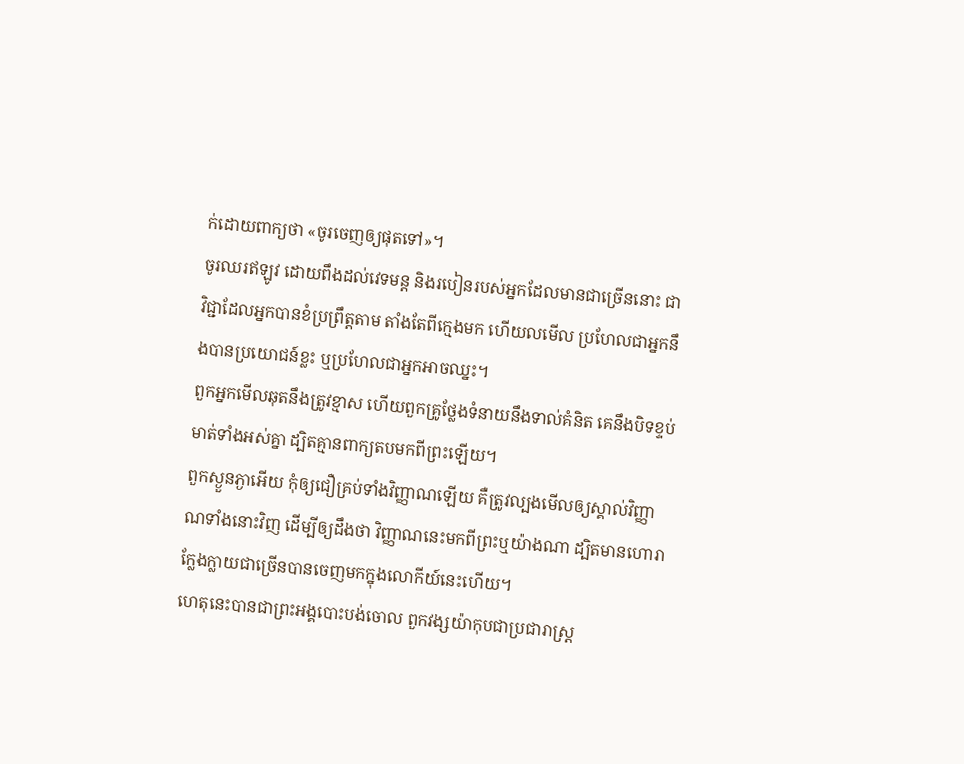ក់ដោយពាក្យថា «ចូរចេញឲ្យផុតទៅ»។
ចូរឈរឥឡូវ ដោយពឹងដល់វេទមន្ត និងរបៀនរបស់អ្នកដែលមានជាច្រើននោះ ជាវិជ្ជាដែលអ្នកបានខំប្រព្រឹត្តតាម តាំងតែពីក្មេងមក ហើយលមើល ប្រហែលជាអ្នកនឹងបានប្រយោជន៍ខ្លះ ឬប្រហែលជាអ្នកអាចឈ្នះ។
ពួកអ្នកមើលឆុតនឹងត្រូវខ្មាស ហើយពួកគ្រូថ្លែងទំនាយនឹងទាល់គំនិត គេនឹងបិទខ្ទប់មាត់ទាំងអស់គ្នា ដ្បិតគ្មានពាក្យតបមកពីព្រះឡើយ។
ពួកស្ងួនភ្ងាអើយ កុំឲ្យជឿគ្រប់ទាំងវិញ្ញាណឡើយ គឺត្រូវល្បងមើលឲ្យស្គាល់វិញ្ញាណទាំងនោះវិញ ដើម្បីឲ្យដឹងថា វិញ្ញាណនេះមកពីព្រះឬយ៉ាងណា ដ្បិតមានហោរាក្លែងក្លាយជាច្រើនបានចេញមកក្នុងលោកីយ៍នេះហើយ។
ហេតុនេះបានជាព្រះអង្គបោះបង់ចោល ពួកវង្សយ៉ាកុបជាប្រជារាស្ត្រ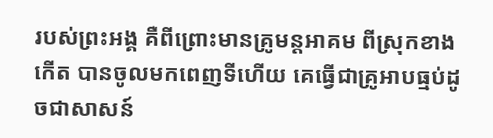របស់ព្រះអង្គ គឺពីព្រោះមានគ្រូមន្តអាគម ពីស្រុកខាងកើត បានចូលមកពេញទីហើយ គេធ្វើជាគ្រូអាបធ្មប់ដូចជាសាសន៍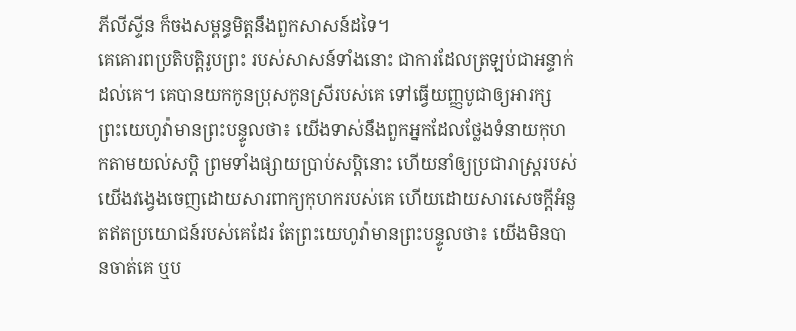ភីលីស្ទីន ក៏ចងសម្ពន្ធមិត្តនឹងពួកសាសន៍ដទៃ។
គេគោរពប្រតិបត្តិរូបព្រះ របស់សាសន៍ទាំងនោះ ជាការដែលត្រឡប់ជាអន្ទាក់ដល់គេ។ គេបានយកកូនប្រុសកូនស្រីរបស់គេ ទៅធ្វើយញ្ញបូជាឲ្យអារក្ស
ព្រះយេហូវ៉ាមានព្រះបន្ទូលថា៖ យើងទាស់នឹងពួកអ្នកដែលថ្លែងទំនាយកុហកតាមយល់សប្តិ ព្រមទាំងផ្សាយប្រាប់សប្តិនោះ ហើយនាំឲ្យប្រជារាស្ត្ររបស់យើងវង្វេងចេញដោយសារពាក្យកុហករបស់គេ ហើយដោយសារសេចក្ដីអំនួតឥតប្រយោជន៍របស់គេដែរ តែព្រះយេហូវ៉ាមានព្រះបន្ទូលថា៖ យើងមិនបានចាត់គេ ឬប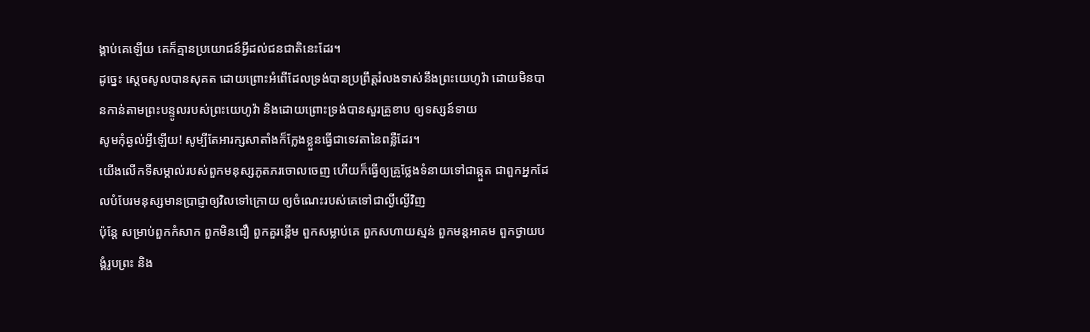ង្គាប់គេឡើយ គេក៏គ្មានប្រយោជន៍អ្វីដល់ជនជាតិនេះដែរ។
ដូច្នេះ ស្ដេចសូលបានសុគត ដោយព្រោះអំពើដែលទ្រង់បានប្រព្រឹត្តរំលងទាស់នឹងព្រះយេហូវ៉ា ដោយមិនបានកាន់តាមព្រះបន្ទូលរបស់ព្រះយេហូវ៉ា និងដោយព្រោះទ្រង់បានសួរគ្រូខាប ឲ្យទស្សន៍ទាយ
សូមកុំឆ្ងល់អ្វីឡើយ! សូម្បីតែអារក្សសាតាំងក៏ក្លែងខ្លួនធ្វើជាទេវតានៃពន្លឺដែរ។
យើងលើកទីសម្គាល់របស់ពួកមនុស្សភូតភរចោលចេញ ហើយក៏ធ្វើឲ្យគ្រូថ្លែងទំនាយទៅជាឆ្កួត ជាពួកអ្នកដែលបំបែរមនុស្សមានប្រាជ្ញាឲ្យវិលទៅក្រោយ ឲ្យចំណេះរបស់គេទៅជាល្ងីល្ងើវិញ
ប៉ុន្តែ សម្រាប់ពួកកំសាក ពួកមិនជឿ ពួកគួរខ្ពើម ពួកសម្លាប់គេ ពួកសហាយស្មន់ ពួកមន្តអាគម ពួកថ្វាយបង្គំរូបព្រះ និង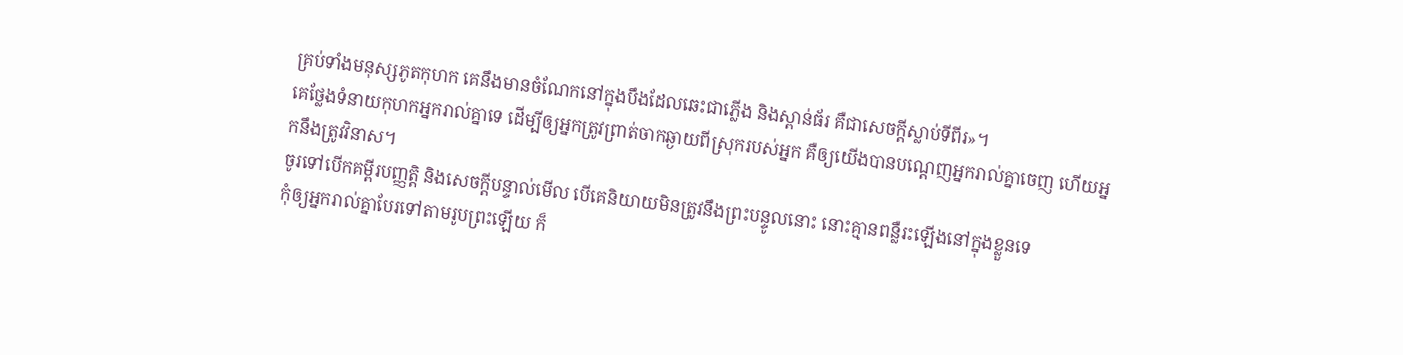គ្រប់ទាំងមនុស្សភូតកុហក គេនឹងមានចំណែកនៅក្នុងបឹងដែលឆេះជាភ្លើង និងស្ពាន់ធ័រ គឺជាសេចក្ដីស្លាប់ទីពីរ»។
គេថ្លែងទំនាយកុហកអ្នករាល់គ្នាទេ ដើម្បីឲ្យអ្នកត្រូវព្រាត់ចាកឆ្ងាយពីស្រុករបស់អ្នក គឺឲ្យយើងបានបណ្ដេញអ្នករាល់គ្នាចេញ ហើយអ្នកនឹងត្រូវវិនាស។
ចូរទៅបើកគម្ពីរបញ្ញត្តិ និងសេចក្ដីបន្ទាល់មើល បើគេនិយាយមិនត្រូវនឹងព្រះបន្ទូលនោះ នោះគ្មានពន្លឺរះឡើងនៅក្នុងខ្លួនទេ
កុំឲ្យអ្នករាល់គ្នាបែរទៅតាមរូបព្រះឡើយ ក៏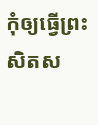កុំឲ្យធ្វើព្រះសិតស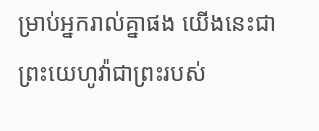ម្រាប់អ្នករាល់គ្នាផង យើងនេះជាព្រះយេហូវ៉ាជាព្រះរបស់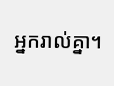អ្នករាល់គ្នា។